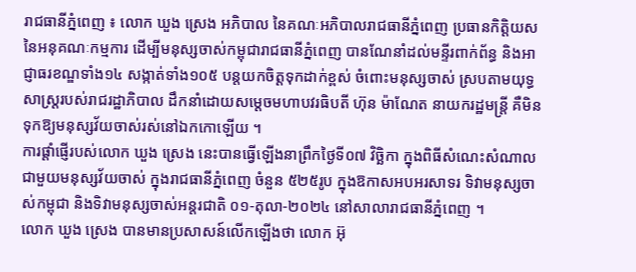រាជធានីភ្នំពេញ ៖ លោក ឃួង ស្រេង អភិបាល នៃគណៈអភិបាលរាជធានីភ្នំពេញ ប្រធានកិត្តិយស នៃអនុគណៈកម្មការ ដើម្បីមនុស្សចាស់កម្ពុជារាជធានីភ្នំពេញ បានណែនាំដល់មន្ទីរពាក់ព័ន្ធ និងអាជ្ញាធរខណ្ឌទាំង១៤ សង្កាត់ទាំង១០៥ បន្តយកចិត្តទុកដាក់ខ្ពស់ ចំពោះមនុស្សចាស់ ស្របតាមយុទ្ធសាស្ត្ររបស់រាជរដ្ឋាភិបាល ដឹកនាំដោយសម្តេចមហាបវរធិបតី ហ៊ុន ម៉ាណែត នាយករដ្ឋមន្ត្រី គឺមិនទុកឱ្យមនុស្សវ័យចាស់រស់នៅឯកកោឡើយ ។
ការផ្តាំផ្ញើរបស់លោក ឃួង ស្រេង នេះបានធ្វើឡើងនាព្រឹកថ្ងៃទី០៧ វិច្ឆិកា ក្នុងពិធីសំណេះសំណាលជាមួយមនុស្សវ័យចាស់ ក្នុងរាជធានីភ្នំពេញ ចំនួន ៥២៥រូប ក្នុងឱកាសអបអរសាទរ ទិវាមនុស្សចាស់កម្ពុជា និងទិវាមនុស្សចាស់អន្តរជាតិ ០១-តុលា-២០២៤ នៅសាលារាជធានីភ្នំពេញ ។
លោក ឃួង ស្រេង បានមានប្រសាសន៍លើកឡើងថា លោក អ៊ុ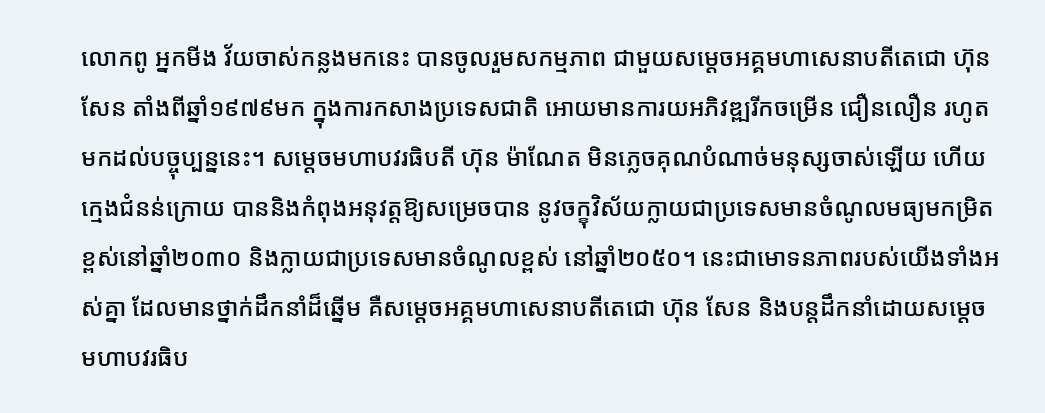លោកពូ អ្នកមីង វ័យចាស់កន្លងមកនេះ បានចូលរួមសកម្មភាព ជាមួយសម្តេចអគ្គមហាសេនាបតីតេជោ ហ៊ុន សែន តាំងពីឆ្នាំ១៩៧៩មក ក្នុងការកសាងប្រទេសជាតិ អោយមានការយអភិវឌ្ឍរីកចម្រើន ជឿនលឿន រហូតមកដល់បច្ចុប្បន្ននេះ។ សម្តេចមហាបវរធិបតី ហ៊ុន ម៉ាណែត មិនភ្លេចគុណបំណាច់មនុស្សចាស់ឡើយ ហើយក្មេងជំនន់ក្រោយ បាននិងកំពុងអនុវត្តឱ្យសម្រេចបាន នូវចក្ខុវិស័យក្លាយជាប្រទេសមានចំណូលមធ្យមកម្រិតខ្ពស់នៅឆ្នាំ២០៣០ និងក្លាយជាប្រទេសមានចំណូលខ្ពស់ នៅឆ្នាំ២០៥០។ នេះជាមោទនភាពរបស់យើងទាំងអស់គ្នា ដែលមានថ្នាក់ដឹកនាំដ៏ឆ្នើម គឺសម្តេចអគ្គមហាសេនាបតីតេជោ ហ៊ុន សែន និងបន្តដឹកនាំដោយសម្តេចមហាបវរធិប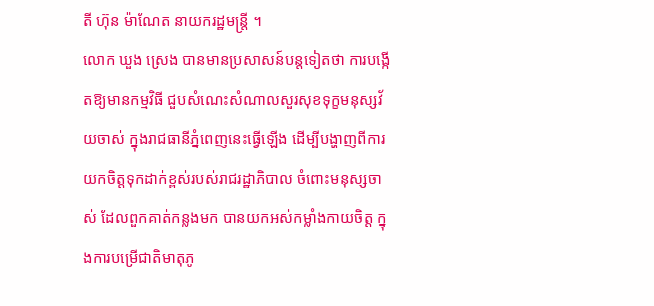តី ហ៊ុន ម៉ាណែត នាយករដ្ឋមន្ត្រី ។
លោក ឃួង ស្រេង បានមានប្រសាសន៍បន្តទៀតថា ការបង្កើតឱ្យមានកម្មវិធី ជួបសំណេះសំណាលសួរសុខទុក្ខមនុស្សវ័យចាស់ ក្នុងរាជធានីភ្នំពេញនេះធ្វើឡើង ដើម្បីបង្ហាញពីការយកចិត្តទុកដាក់ខ្ពស់របស់រាជរដ្ឋាភិបាល ចំពោះមនុស្សចាស់ ដែលពួកគាត់កន្លងមក បានយកអស់កម្លាំងកាយចិត្ត ក្នុងការបម្រើជាតិមាតុភូ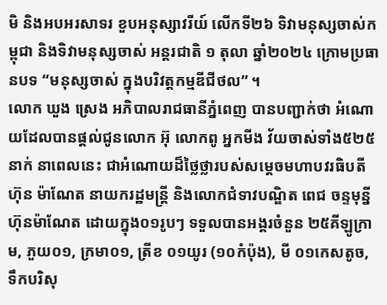មិ និងអបអរសាទរ ខួបអនុស្សាវរីយ៍ លើកទី២៦ ទិវាមនុស្សចាស់កម្ពុជា និងទិវាមនុស្សចាស់ អន្តរជាតិ ១ តុលា ឆ្នាំ២០២៤ ក្រោមប្រធានបទ “មនុស្សចាស់ ក្នុងបរិវត្តកម្មឌីជីថល” ។
លោក ឃួង ស្រេង អភិបាលរាជធានីភ្នំពេញ បានបញ្ជាក់ថា អំណោយដែលបានផ្តល់ជូនលោក អ៊ុ លោកពូ អ្នកមីង វ័យចាស់ទាំង៥២៥នាក់ នាពេលនេះ ជាអំណោយដ៏ថ្លៃថ្លារបស់សម្តេចមហាបវរធិបតី ហ៊ុន ម៉ាណែត នាយករដ្ឋមន្ត្រី និងលោកជំទាវបណ្ឌិត ពេជ ចន្ទមុន្នី ហ៊ុនម៉ាណែត ដោយក្នុង០១រូបៗ ទទួលបានអង្គរចំនួន ២៥គីឡូក្រាម, ភួយ០១, ក្រមា០១, ត្រីខ ០១យូរ (១០កំប៉ុង), មី ០១កេសតូច, ទឹកបរិសុ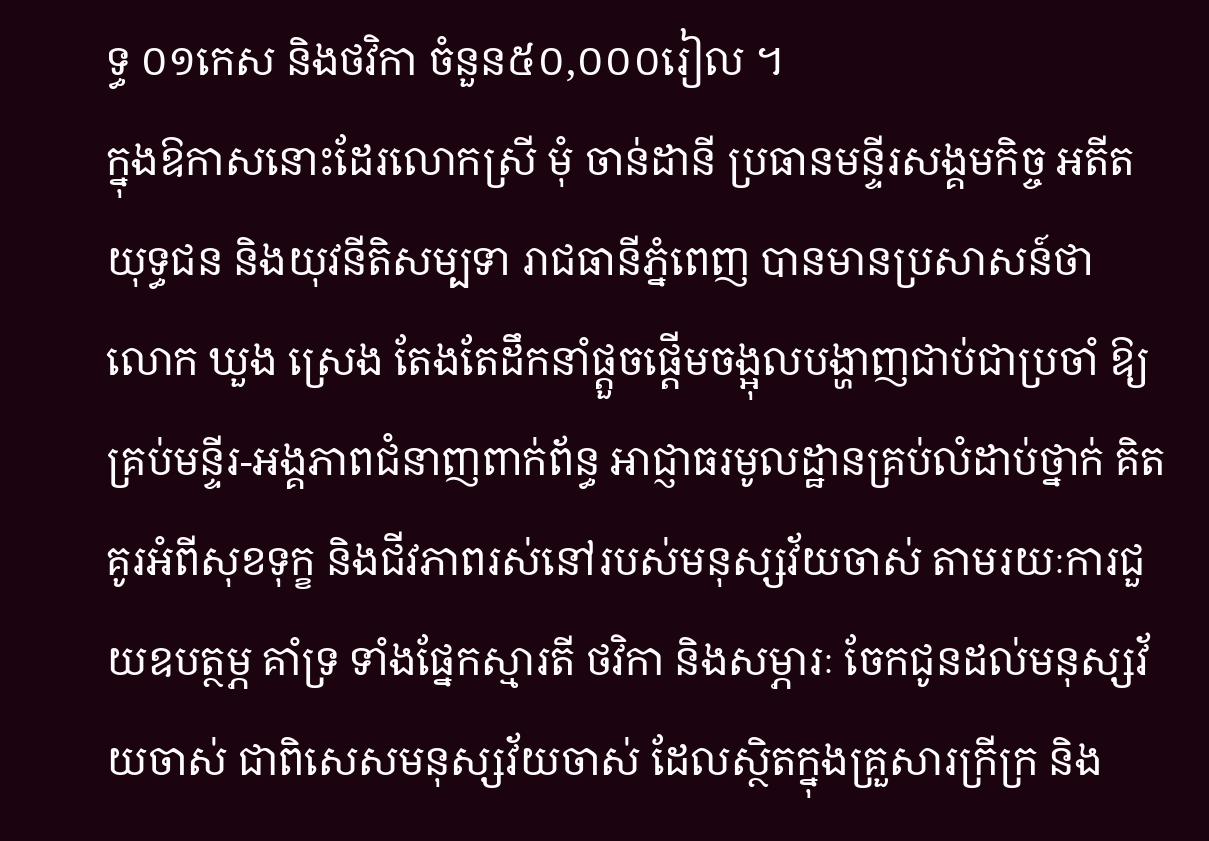ទ្ធ ០១កេស និងថវិកា ចំនួន៥០,០០០រៀល ។
ក្នុងឱកាសនោះដែរលោកស្រី មុំ ចាន់ដានី ប្រធានមន្ទីរសង្គមកិច្ច អតីតយុទ្ធជន និងយុវនីតិសម្បទា រាជធានីភ្នំពេញ បានមានប្រសាសន៍ថា លោក ឃួង ស្រេង តែងតែដឹកនាំផ្តួចផ្តើមចង្អុលបង្ហាញជាប់ជាប្រចាំ ឱ្យគ្រប់មន្ទីរ-អង្គភាពជំនាញពាក់ព័ន្ធ អាជ្ញាធរមូលដ្ឋានគ្រប់លំដាប់ថ្នាក់ គិតគូរអំពីសុខទុក្ខ និងជីវភាពរស់នៅរបស់មនុស្សវ័យចាស់ តាមរយៈការជួយឧបត្ថម្ភ គាំទ្រ ទាំងផ្នែកស្មារតី ថវិកា និងសម្ភារៈ ចែកជូនដល់មនុស្សវ័យចាស់ ជាពិសេសមនុស្សវ័យចាស់ ដែលស្ថិតក្នុងគ្រួសារក្រីក្រ និង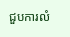ជួបការលំ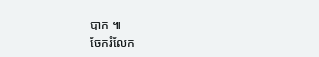បាក ៕
ចែករំលែក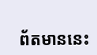ព័តមាននេះ